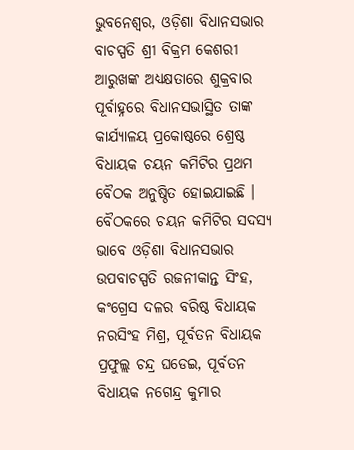ଭୁବନେଶ୍ୱର, ଓଡ଼ିଶା ବିଧାନସଭାର ବାଚସ୍ପତି ଶ୍ରୀ ବିକ୍ରମ କେଶରୀ ଆରୁଖଙ୍କ ଅଧ୍ୟକ୍ଷତାରେ ଶୁକ୍ରବାର ପୂର୍ବାହ୍ନରେ ବିଧାନସଭାସ୍ଥିତ ତାଙ୍କ କାର୍ଯ୍ୟାଳୟ ପ୍ରକୋଷ୍ଠରେ ଶ୍ରେଷ୍ଠ ବିଧାୟକ ଚୟନ କମିଟିର ପ୍ରଥମ ବୈଠକ ଅନୁଷ୍ଠିତ ହୋଇଯାଇଛି ।
ବୈଠକରେ ଚୟନ କମିଟିର ସଦସ୍ୟ ଭାବେ ଓଡ଼ିଶା ବିଧାନସଭାର ଉପବାଚସ୍ପତି ରଜନୀକାନ୍ତ ସିଂହ, କଂଗ୍ରେସ ଦଳର ବରିଷ୍ଠ ବିଧାୟକ ନରସିଂହ ମିଶ୍ର, ପୂର୍ବତନ ବିଧାୟକ ପ୍ରଫୁଲ୍ଲ ଚନ୍ଦ୍ର ଘଡେଇ, ପୂର୍ବତନ ବିଧାୟକ ନଗେନ୍ଦ୍ର କୁମାର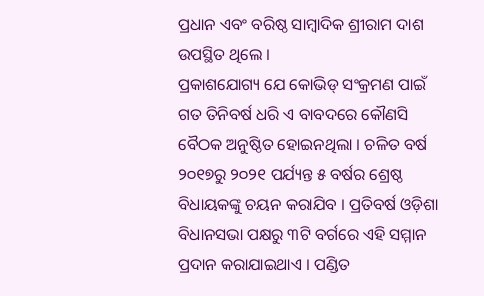ପ୍ରଧାନ ଏବଂ ବରିଷ୍ଠ ସାମ୍ବାଦିକ ଶ୍ରୀରାମ ଦାଶ ଉପସ୍ଥିତ ଥିଲେ ।
ପ୍ରକାଶଯୋଗ୍ୟ ଯେ କୋଭିଡ୍ ସଂକ୍ରମଣ ପାଇଁ ଗତ ତିନିବର୍ଷ ଧରି ଏ ବାବଦରେ କୌଣସି ବୈଠକ ଅନୁଷ୍ଠିତ ହୋଇନଥିଲା । ଚଳିତ ବର୍ଷ ୨୦୧୭ରୁ ୨୦୨୧ ପର୍ଯ୍ୟନ୍ତ ୫ ବର୍ଷର ଶ୍ରେଷ୍ଠ ବିଧାୟକଙ୍କୁ ଚୟନ କରାଯିବ । ପ୍ରତିବର୍ଷ ଓଡ଼ିଶା ବିଧାନସଭା ପକ୍ଷରୁ ୩ଟି ବର୍ଗରେ ଏହି ସମ୍ମାନ ପ୍ରଦାନ କରାଯାଇଥାଏ । ପଣ୍ଡିତ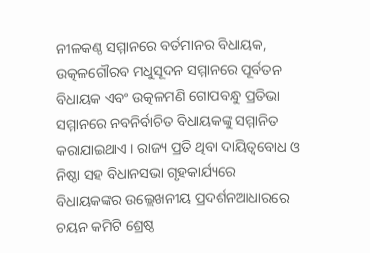ନୀଳକଣ୍ଠ ସମ୍ମାନରେ ବର୍ତମାନର ବିଧାୟକ, ଉତ୍କଳଗୌରବ ମଧୁସୂଦନ ସମ୍ମାନରେ ପୂର୍ବତନ ବିଧାୟକ ଏବଂ ଉତ୍କଳମଣି ଗୋପବନ୍ଧୁ ପ୍ରତିଭା ସମ୍ମାନରେ ନବନିର୍ବାଚିତ ବିଧାୟକଙ୍କୁ ସମ୍ମାନିତ କରାଯାଇଥାଏ । ରାଜ୍ୟ ପ୍ରତି ଥିବା ଦାୟିତ୍ୱବୋଧ ଓ ନିଷ୍ଠା ସହ ବିଧାନସଭା ଗୃହକାର୍ଯ୍ୟରେ ବିଧାୟକଙ୍କର ଉଲ୍ଲେଖନୀୟ ପ୍ରଦର୍ଶନଆଧାରରେ ଚୟନ କମିଟି ଶ୍ରେଷ୍ଠ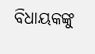ବିଧାୟକଙ୍କୁ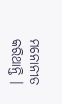ମନୋନୀତ କରିଥାନ୍ତି ।